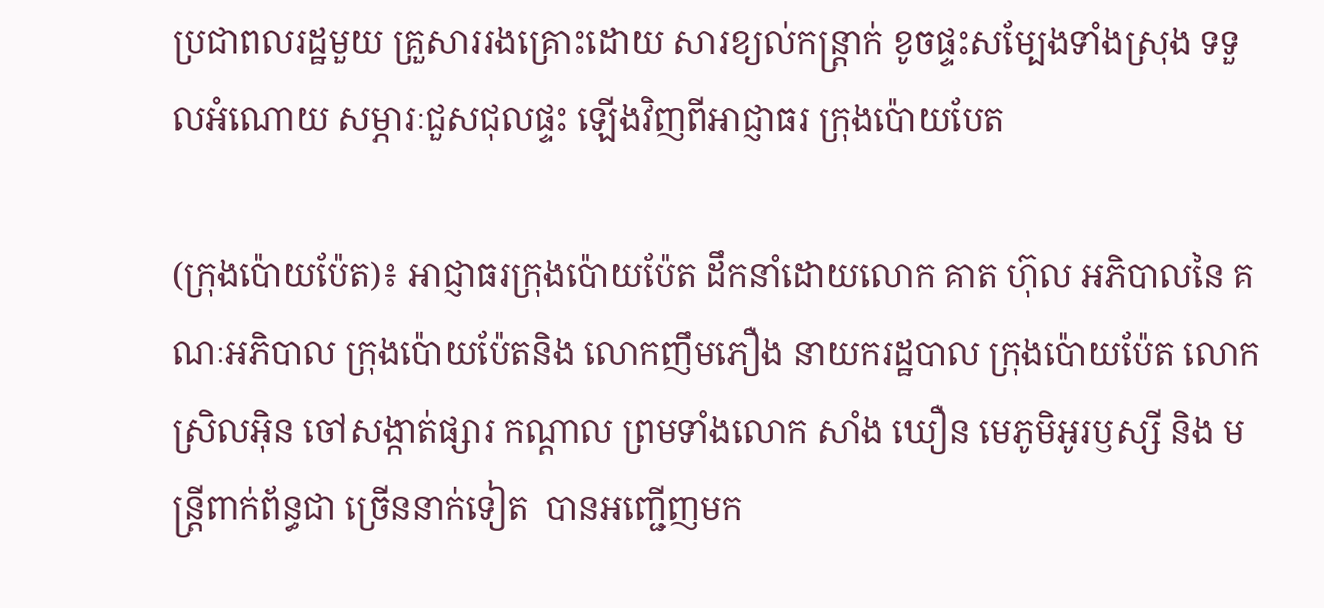ប្រជាពលរដ្ឋមួយ គ្រួសាររងគ្រោះដោយ សារខ្យល់កន្ត្រាក់ ខូចផ្ទះសម្បែងទាំងស្រុង ទទួលអំណោយ សម្ភារៈជួសជុលផ្ទះ ឡើងវិញពីអាជ្ញាធរ ក្រុងប៉ោយបែត

(ក្រុងប៉ោយប៉ែត)៖ អាជ្ញាធរក្រុងប៉ោយប៉ែត ដឹកនាំដោយលោក គាត ហ៊ុល អភិបាលនៃ គណៈអភិបាល ក្រុងប៉ោយប៉ែតនិង លោកញឹមភឿង នាយករដ្ឋបាល ក្រុងប៉ោយប៉ែត លោកស្រិលអ៊ិន ចៅសង្កាត់ផ្សារ កណ្តាល ព្រមទាំងលោក សាំង ឃឿន មេភូមិអូរឫស្សី និង មន្ត្រីពាក់ព័ន្ធជា ច្រើននាក់ទៀត  បានអញ្ជើញមក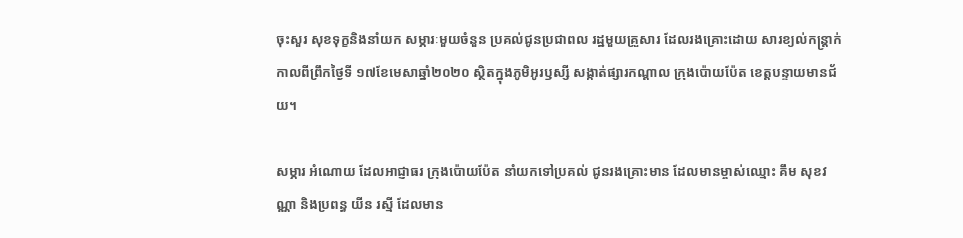ចុះសួរ សុខទុក្ខនិងនាំយក សម្ភារៈមួយចំនួន ប្រគល់ជូនប្រជាពល រដ្ឋមួយគ្រួសារ ដែលរងគ្រោះដោយ សារខ្យល់កន្ត្រាក់ កាលពីព្រឹកថ្ងៃទី ១៧ខែមេសាឆ្នាំ២០២០ ស្ថិតក្នុងភូមិអូរឫស្សី សង្កាត់ផ្សារកណ្តាល ក្រុងប៉ោយប៉ែត ខេត្តបន្ទាយមានជ័យ។

សម្ភារ អំណោយ ដែលអាជ្ញាធរ ក្រុងប៉ោយប៉ែត នាំយកទៅប្រគល់ ជូនរងគ្រោះមាន ដែលមានម្ចាស់ឈ្មោះ គឹម សុខវណ្ណា និងប្រពន្ធ យីន រស្មី ដែលមាន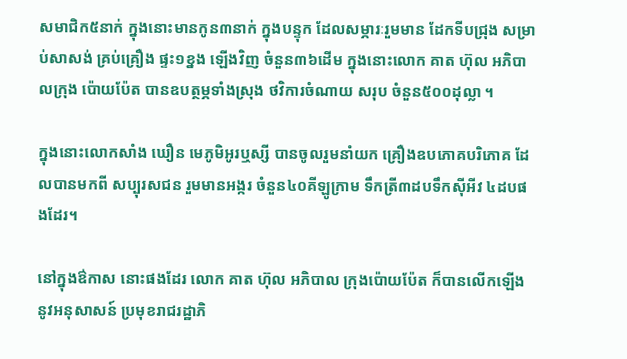សមាជិក៥នាក់ ក្នុងនោះមានកូន៣នាក់ ក្នុងបន្ទុក ដែលសម្ភារៈរួមមាន ដែកទីបជ្រុង សម្រាប់សាសង់ គ្រប់គ្រឿង ផ្ទះ១ខ្នង ឡើងវិញ ចំនួន៣៦ដើម ក្នុងនោះលោក គាត ហ៊ុល អភិបាលក្រុង ប៉ោយប៉ែត បានឧបត្ថម្ភទាំងស្រុង ថវិការចំណាយ សរុប ចំនួន៥០០ដុល្លា ។

ក្នុងនោះលោកសាំង ឃឿន មេភូមិអូរឬស្សី បានចូលរួមនាំយក គ្រឿងឧបភោគបរិភោគ ដែលបានមកពី សប្បុរសជន រួមមានអង្ករ ចំនួន៤០គីឡូក្រាម ទឹកត្រី៣ដបទឹកស៊ីអីវ ៤ដបផងដែរ។

នៅក្នុងឳកាស នោះផងដែរ លោក គាត ហ៊ុល អភិបាល ក្រុងប៉ោយប៉ែត ក៏បានលើកឡើង នូវអនុសាសន៍ ប្រមុខរាជរដ្ឋាភិ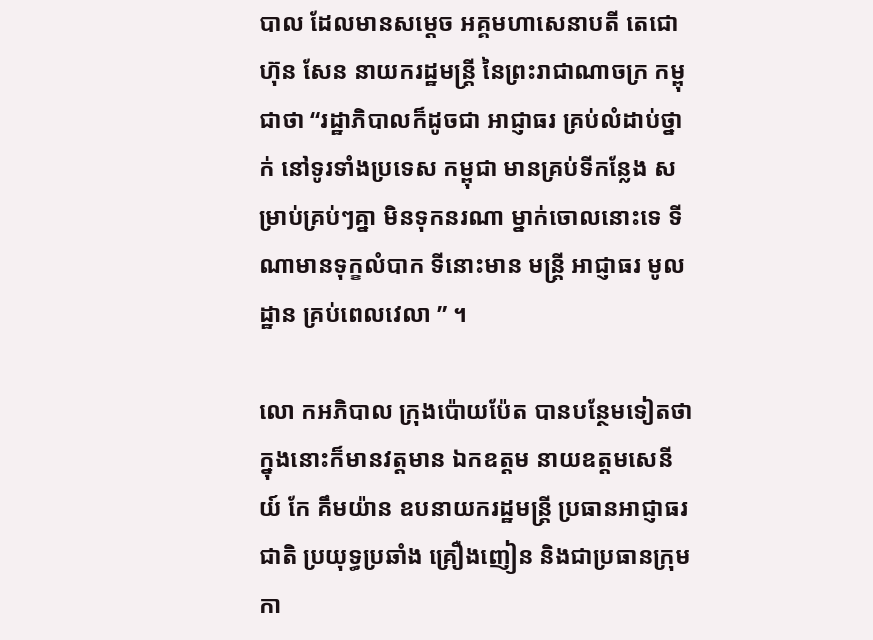បាល ដែលមានសម្តេច អគ្គមហាសេនាបតី តេជោហ៊ុន សែន នាយករដ្ឋមន្ត្រី នៃព្រះរាជាណាចក្រ កម្ពុជាថា “រដ្ឋាភិបាលក៏ដូចជា អាជ្ញាធរ គ្រប់លំដាប់ថ្នាក់ នៅទូរទាំងប្រទេស កម្ពុជា មានគ្រប់ទីកន្លែង សម្រាប់គ្រប់ៗគ្នា មិនទុកនរណា ម្នាក់ចោលនោះទេ ទីណាមានទុក្ខលំបាក ទីនោះមាន មន្ត្រី អាជ្ញាធរ មូលដ្ឋាន គ្រប់ពេលវេលា ” ។

លោ កអភិបាល ក្រុងប៉ោយប៉ែត បានបន្ថែមទៀតថា ក្នុងនោះក៏មានវត្តមាន ឯកឧត្តម នាយឧត្តមសេនីយ៍ កែ គឹមយ៉ាន ឧបនាយករដ្ឋមន្រ្តី ប្រធានអាជ្ញាធរជាតិ ប្រយុទ្ធប្រឆាំង គ្រឿងញៀន និងជាប្រធានក្រុម កា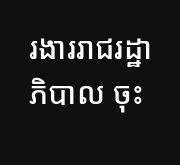រងាររាជរដ្ឋាភិបាល ចុះ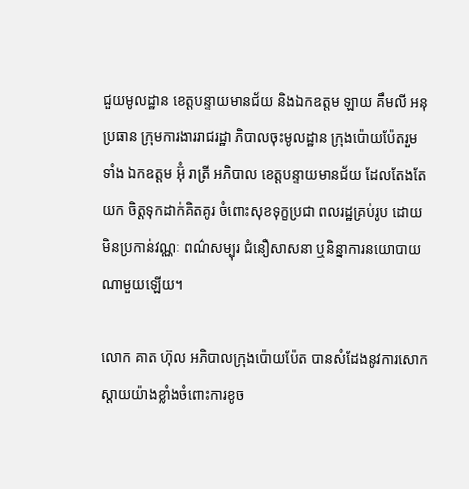ជួយមូលដ្ឋាន ខេត្តបន្ទាយមានជ័យ និងឯកឧត្តម ឡាយ គឹមលី អនុប្រធាន ក្រុមការងាររាជរដ្ឋា ភិបាលចុះមូលដ្ឋាន ក្រុងប៉ោយប៉ែតរួមទាំង ឯកឧត្ដម អ៊ុំ រាត្រី អភិបាល ខេត្តបន្ទាយមានជ័យ ដែលតែងតែយក ចិត្តទុកដាក់គិតគូរ ចំពោះសុខទុក្ខប្រជា ពលរដ្ឋគ្រប់រូប ដោយមិនប្រកាន់វណ្ណៈ ពណ៌សម្បុរ ជំនឿសាសនា ឬនិន្នាការនយោបាយ ណាមួយឡើយ។

លោក គាត ហ៊ុល អភិបាលក្រុងប៉ោយប៉ែត បានសំដែងនូវការសោកស្ដាយយ៉ាងខ្លាំងចំពោះការខូច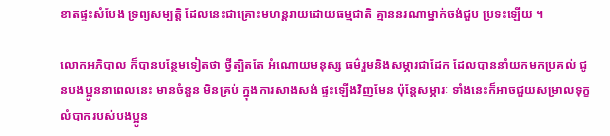ខាតផ្ទះសំបែង ទ្រព្យសម្បត្តិ ដែលនេះជាគ្រោះមហន្តរាយដោយធម្មជាតិ គ្មាននរណាម្នាក់ចង់ជួប ប្រទះឡើយ ។

លោកអភិបាល ក៏បានបន្ថែមទៀតថា ថ្វីត្បិតតែ អំណោយមនុស្ស ធម៌រួមនិងសម្ភារជាដែក ដែលបាននាំយកមកប្រគល់ ជូនបងប្អូននាពេលនេះ មានចំនួន មិនគ្រប់ ក្នុងការសាងសង់ ផ្ទះឡើងវិញមែន ប៉ុន្តែសម្ភារៈ ទាំងនេះក៏អាចជួយសម្រាលទុក្ខលំបាករបស់បងប្អូន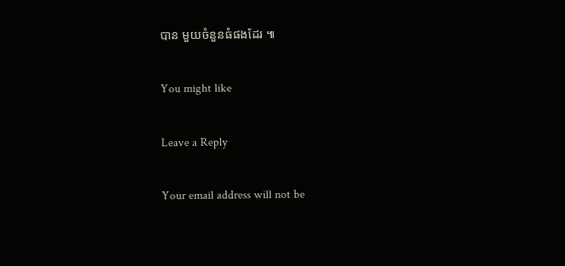បាន មួយចំនួនធំផងដែរ ៕

You might like

Leave a Reply

Your email address will not be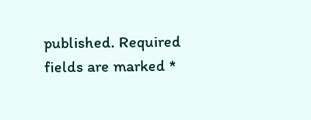published. Required fields are marked *